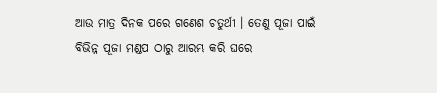ଆଉ ମାତ୍ର ଦିନକ ପରେ ଗଣେଶ ଚତୁର୍ଥୀ । ତେଣୁ ପୂଜା ପାଇଁ ବିଭିନ୍ନ ପୂଜା ମଣ୍ଡପ ଠାରୁ ଆରମ୍ଭ କରି ଘରେ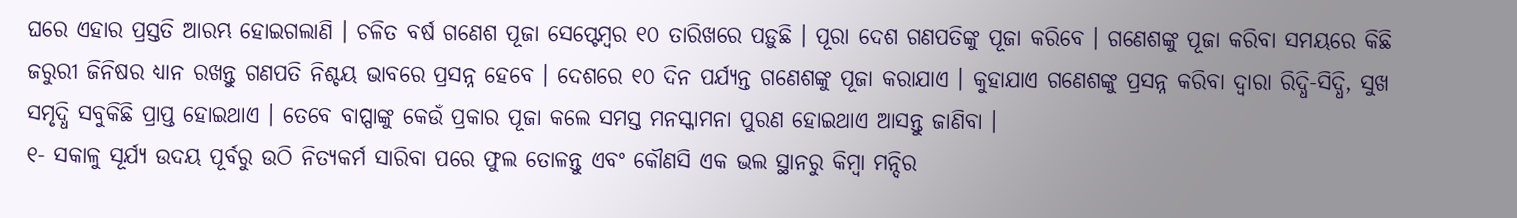ଘରେ ଏହାର ପ୍ରସ୍ତତି ଆରମ୍ଭ ହୋଇଗଲାଣି । ଚଳିତ ବର୍ଷ ଗଣେଶ ପୂଜା ସେପ୍ଟେମ୍ବର ୧୦ ତାରିଖରେ ପଡ଼ୁଛି । ପୂରା ଦେଶ ଗଣପତିଙ୍କୁ ପୂଜା କରିବେ । ଗଣେଶଙ୍କୁ ପୂଜା କରିବା ସମୟରେ କିଛି ଜରୁରୀ ଜିନିଷର ଧ୍ୟାନ ରଖନ୍ତୁ ଗଣପତି ନିଶ୍ଚୟ ଭାବରେ ପ୍ରସନ୍ନ ହେବେ । ଦେଶରେ ୧୦ ଦିନ ପର୍ଯ୍ୟନ୍ତ ଗଣେଶଙ୍କୁ ପୂଜା କରାଯାଏ । କୁହାଯାଏ ଗଣେଶଙ୍କୁ ପ୍ରସନ୍ନ କରିବା ଦ୍ୱାରା ରିଦ୍ଧି-ସିଦ୍ଧି, ସୁଖ ସମୃଦ୍ଧି ସବୁକିଛି ପ୍ରାପ୍ତ ହୋଇଥାଏ । ତେବେ ବାପ୍ପାଙ୍କୁ କେଉଁ ପ୍ରକାର ପୂଜା କଲେ ସମସ୍ତ ମନସ୍କାମନା ପୁରଣ ହୋଇଥାଏ ଆସନ୍ତୁ ଜାଣିବା ।
୧- ସକାଳୁ ସୂର୍ଯ୍ୟ ଉଦୟ ପୂର୍ବରୁ ଉଠି ନିତ୍ୟକର୍ମ ସାରିବା ପରେ ଫୁଲ ତୋଳନ୍ତୁ ଏବଂ କୌଣସି ଏକ ଭଲ ସ୍ଥାନରୁ କିମ୍ବା ମନ୍ଦିର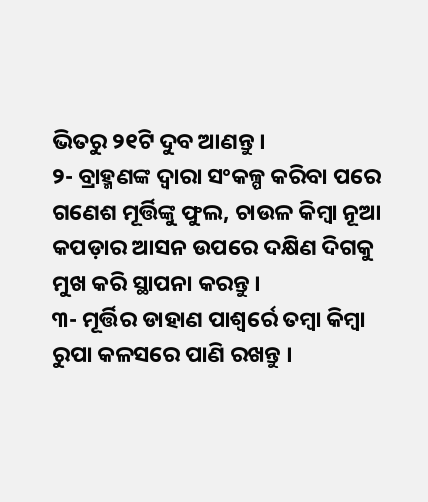ଭିତରୁ ୨୧ଟି ଦୁବ ଆଣନ୍ତୁ ।
୨- ବ୍ରାହ୍ମଣଙ୍କ ଦ୍ୱାରା ସଂକଳ୍ପ କରିବା ପରେ ଗଣେଶ ମୂର୍ତ୍ତିଙ୍କୁ ଫୁଲ, ଚାଉଳ କିମ୍ବା ନୂଆ କପଡ଼ାର ଆସନ ଉପରେ ଦକ୍ଷିଣ ଦିଗକୁ ମୁଖ କରି ସ୍ଥାପନା କରନ୍ତୁ ।
୩- ମୂର୍ତ୍ତିର ଡାହାଣ ପାଶ୍ୱର୍ରେ ତମ୍ବା କିମ୍ବା ରୁପା କଳସରେ ପାଣି ରଖନ୍ତୁ ।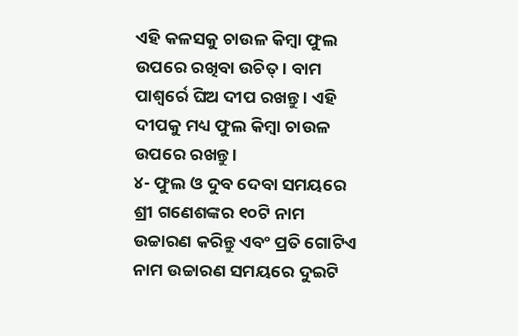ଏହି କଳସକୁ ଚାଉଳ କିମ୍ବା ଫୁଲ ଉପରେ ରଖିବା ଉଚିତ୍ । ବାମ ପାଶ୍ୱର୍ରେ ଘିଅ ଦୀପ ରଖନ୍ତୁ । ଏହି ଦୀପକୁ ମଧ୍ୟ ଫୁଲ କିମ୍ବା ଚାଉଳ ଉପରେ ରଖନ୍ତୁ ।
୪- ଫୁଲ ଓ ଦୁବ ଦେବା ସମୟରେ ଶ୍ରୀ ଗଣେଶଙ୍କର ୧୦ଟି ନାମ ଉଚ୍ଚାରଣ କରିନ୍ତୁ ଏବଂ ପ୍ରତି ଗୋଟିଏ ନାମ ଉଚ୍ଚାରଣ ସମୟରେ ଦୁଇଟି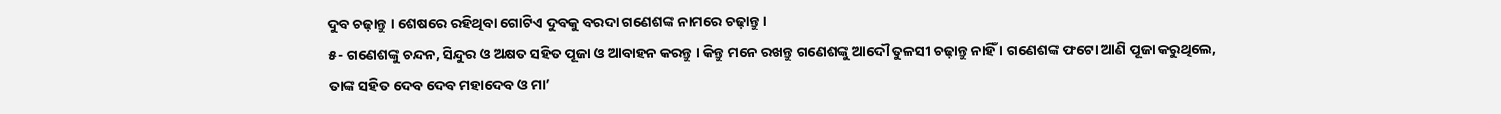ଦୁବ ଚଢ଼ାନ୍ତୁ । ଶେଷରେ ରହିଥିବା ଗୋଟିଏ ଦୁବକୁ ବରଦା ଗଣେଶଙ୍କ ନାମରେ ଚଢ଼ାନ୍ତୁ ।
୫- ଗଣେଶଙ୍କୁ ଚନ୍ଦନ, ସିନ୍ଦୁର ଓ ଅକ୍ଷତ ସହିତ ପୂଜା ଓ ଆବାହନ କରନ୍ତୁ । କିନ୍ତୁ ମନେ ରଖନ୍ତୁ ଗଣେଶଙ୍କୁ ଆଦୌ ତୁଳସୀ ଚଢ଼ାନ୍ତୁ ନାହିଁ । ଗଣେଶଙ୍କ ଫଟୋ ଆଣି ପୂଜା କରୁଥିଲେ, ତାଙ୍କ ସହିତ ଦେବ ଦେବ ମହାଦେବ ଓ ମା’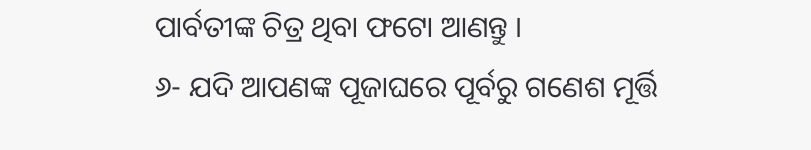ପାର୍ବତୀଙ୍କ ଚିତ୍ର ଥିବା ଫଟୋ ଆଣନ୍ତୁ ।
୬- ଯଦି ଆପଣଙ୍କ ପୂଜାଘରେ ପୂର୍ବରୁ ଗଣେଶ ମୂର୍ତ୍ତି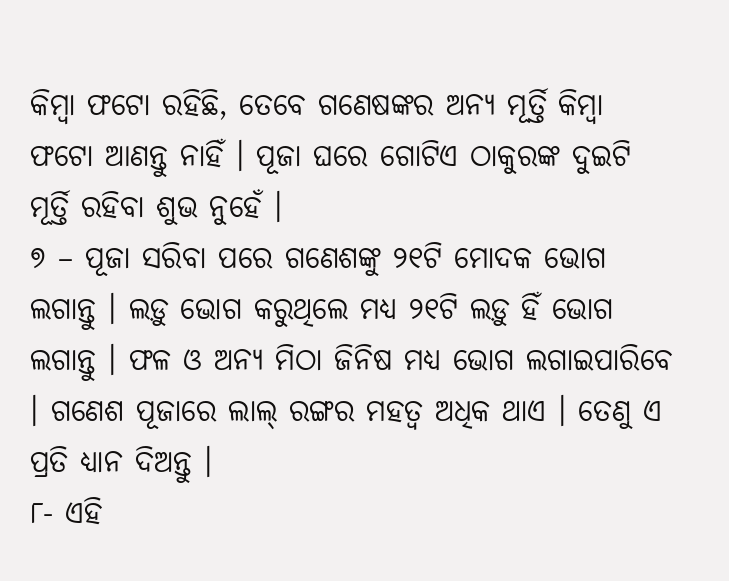କିମ୍ବା ଫଟୋ ରହିଛି, ତେବେ ଗଣେଷଙ୍କର ଅନ୍ୟ ମୂର୍ତ୍ତି କିମ୍ବା ଫଟୋ ଆଣନ୍ତୁ ନାହିଁ । ପୂଜା ଘରେ ଗୋଟିଏ ଠାକୁରଙ୍କ ଦୁଇଟି ମୂର୍ତ୍ତି ରହିବା ଶୁଭ ନୁହେଁ ।
୭ – ପୂଜା ସରିବା ପରେ ଗଣେଶଙ୍କୁ ୨୧ଟି ମୋଦକ ଭୋଗ ଲଗାନ୍ତୁ । ଲଡ଼ୁ ଭୋଗ କରୁଥିଲେ ମଧ୍ୟ ୨୧ଟି ଲଡ଼ୁ ହିଁ ଭୋଗ ଲଗାନ୍ତୁ । ଫଳ ଓ ଅନ୍ୟ ମିଠା ଜିନିଷ ମଧ୍ୟ ଭୋଗ ଲଗାଇପାରିବେ । ଗଣେଶ ପୂଜାରେ ଲାଲ୍ ରଙ୍ଗର ମହତ୍ୱ ଅଧିକ ଥାଏ । ତେଣୁ ଏ ପ୍ରତି ଧ୍ୟାନ ଦିଅନ୍ତୁ ।
୮- ଏହି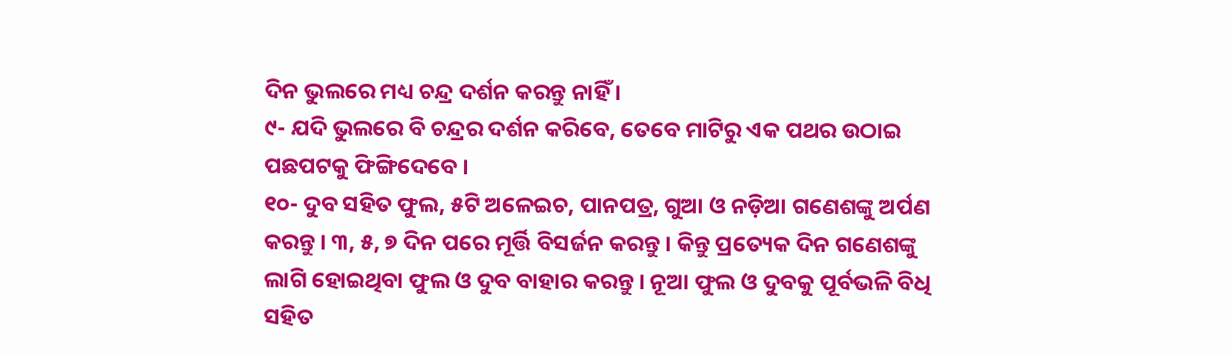ଦିନ ଭୁଲରେ ମଧ୍ୟ ଚନ୍ଦ୍ର ଦର୍ଶନ କରନ୍ତୁ ନାହିଁ ।
୯- ଯଦି ଭୁଲରେ ବି ଚନ୍ଦ୍ରର ଦର୍ଶନ କରିବେ, ତେବେ ମାଟିରୁ ଏକ ପଥର ଉଠାଇ ପଛପଟକୁ ଫିଙ୍ଗିଦେବେ ।
୧୦- ଦୁବ ସହିତ ଫୁଲ, ୫ଟି ଅଳେଇଚ, ପାନପତ୍ର, ଗୁଆ ଓ ନଡ଼ିଆ ଗଣେଶଙ୍କୁ ଅର୍ପଣ କରନ୍ତୁ । ୩, ୫, ୭ ଦିନ ପରେ ମୂର୍ତ୍ତି ବିସର୍ଜନ କରନ୍ତୁ । କିନ୍ତୁ ପ୍ରତ୍ୟେକ ଦିନ ଗଣେଶଙ୍କୁ ଲାଗି ହୋଇଥିବା ଫୁଲ ଓ ଦୁବ ବାହାର କରନ୍ତୁ । ନୂଆ ଫୁଲ ଓ ଦୁବକୁ ପୂର୍ବଭଳି ବିଧି ସହିତ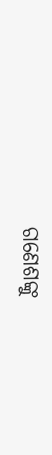ଗଣେଶଙ୍କୁ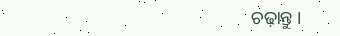ଚଢ଼ାନ୍ତୁ ।